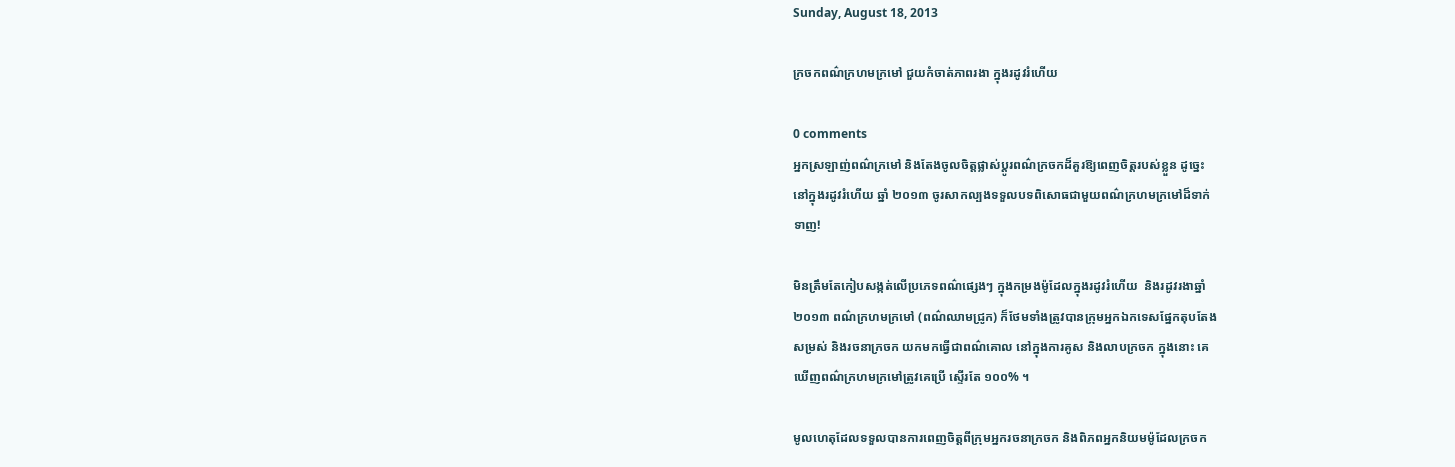Sunday, August 18, 2013

ក្រចកពណ៌ក្រហមក្រមៅ ជួយកំចាត់ភាពរងា ក្នុងរដូវរំហើយ

0 comments
អ្នកស្រឡាញ់ពណ៌ក្រមៅ និងតែងចូលចិត្តផ្លាស់ប្ដូរពណ៌ក្រចកដ៏គួរឱ្យពេញចិត្តរបស់ខ្លួន ដូច្នេះ
នៅក្នុងរដូវរំហើយ ឆ្នាំ ២០១៣ ចូរសាកល្បងទទួលបទពិសោធជាមួយពណ៌ក្រហមក្រមៅដ៏ទាក់
ទាញ!

មិនត្រឹមតែកៀបសង្កត់លើប្រភេទពណ៌ផ្សេងៗ ក្នុងកម្រងម៉ូដែលក្នុងរដូវរំហើយ  និងរដូវរងាឆ្នាំ
២០១៣ ពណ៌ក្រហមក្រមៅ (ពណ៌ឈាមជ្រូក) ក៏ថែមទាំងត្រូវបានក្រុមអ្នកឯកទេសផ្នែកតុបតែង
សម្រស់ និងរចនាក្រចក យកមកធ្វើជាពណ៌គោល នៅក្នុងការគូស និងលាបក្រចក ក្នុងនោះ គេ
ឃើញពណ៌ក្រហមក្រមៅត្រូវគេប្រើ ស្ទើរតែ ១០០% ។

មូលហេតុដែលទទួលបានការពេញចិត្តពីក្រុមអ្នករចនាក្រចក និងពិភពអ្នកនិយមម៉ូដែលក្រចក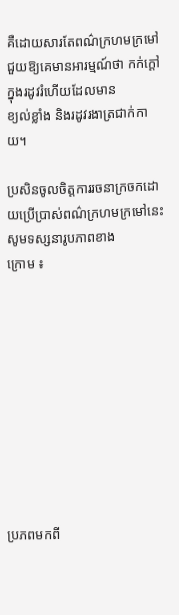គឺដោយសារតែពណ៌ក្រហមក្រមៅ ជួយឱ្យគេមានអារម្មណ៍ថា កក់ក្ដៅក្នុងរដូវរំហើយដែលមាន
ខ្យល់ខ្លាំង និងរដូវរងាត្រជាក់កាយ។

ប្រសិនចូលចិត្តការរចនាក្រចកដោយប្រើប្រាស់ពណ៌ក្រហមក្រមៅនេះ សូមទស្សនារូបភាពខាង
ក្រោម ៖










ប្រភពមកពី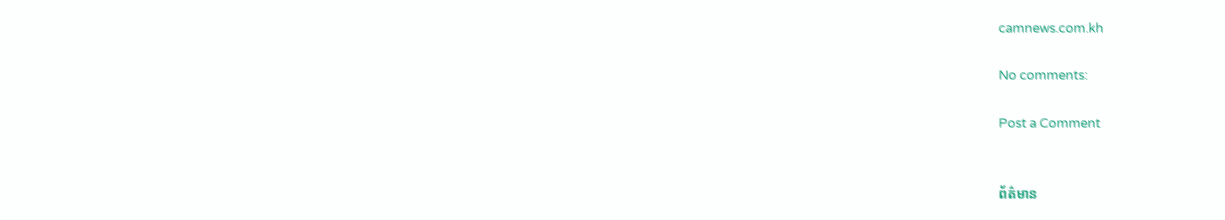camnews.com.kh

No comments:

Post a Comment


ព័ត៌មាន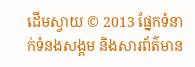ដើមស្វាយ © 2013 ផ្នែកទំនាក់ទំនងសង្គម និងសារព័ត៌មាន